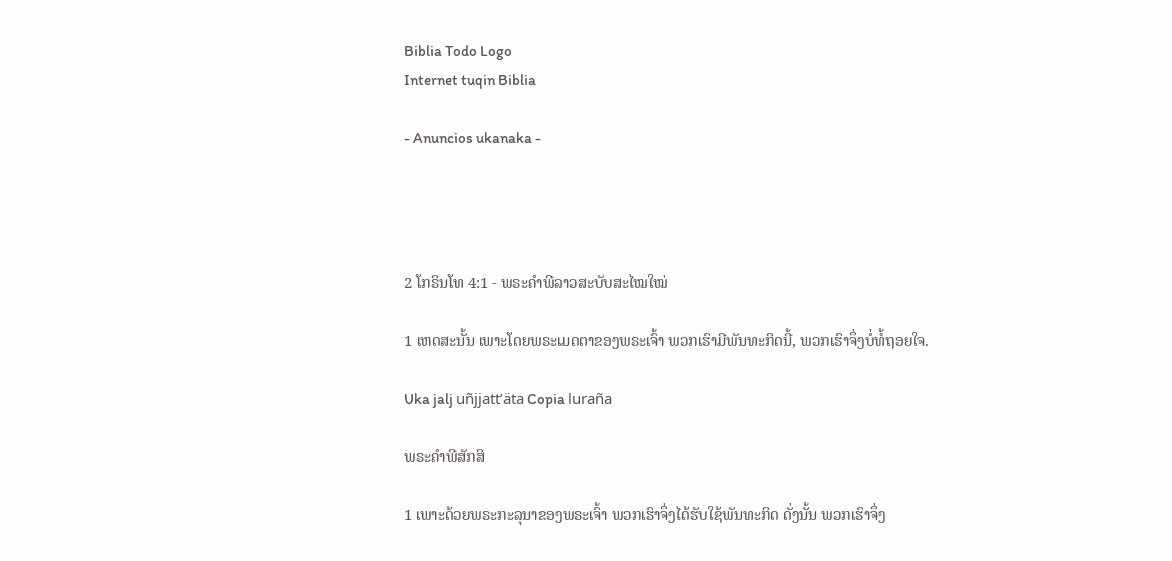Biblia Todo Logo
Internet tuqin Biblia

- Anuncios ukanaka -




2 ໂກຣິນໂທ 4:1 - ພຣະຄຳພີລາວສະບັບສະໄໝໃໝ່

1 ເຫດສະນັ້ນ ເພາະໂດຍພຣະເມດຕາຂອງພຣະເຈົ້າ ພວກເຮົາມີພັນທະກິດນີ້, ພວກເຮົາຈຶ່ງບໍ່ທໍ້ຖອຍໃຈ.

Uka jalj uñjjattʼäta Copia luraña

ພຣະຄຳພີສັກສິ

1 ເພາະດ້ວຍພຣະກະລຸນາຂອງພຣະເຈົ້າ ພວກເຮົາຈຶ່ງໄດ້ຮັບໃຊ້ພັນທະກິດ ດັ່ງນັ້ນ ພວກເຮົາຈຶ່ງ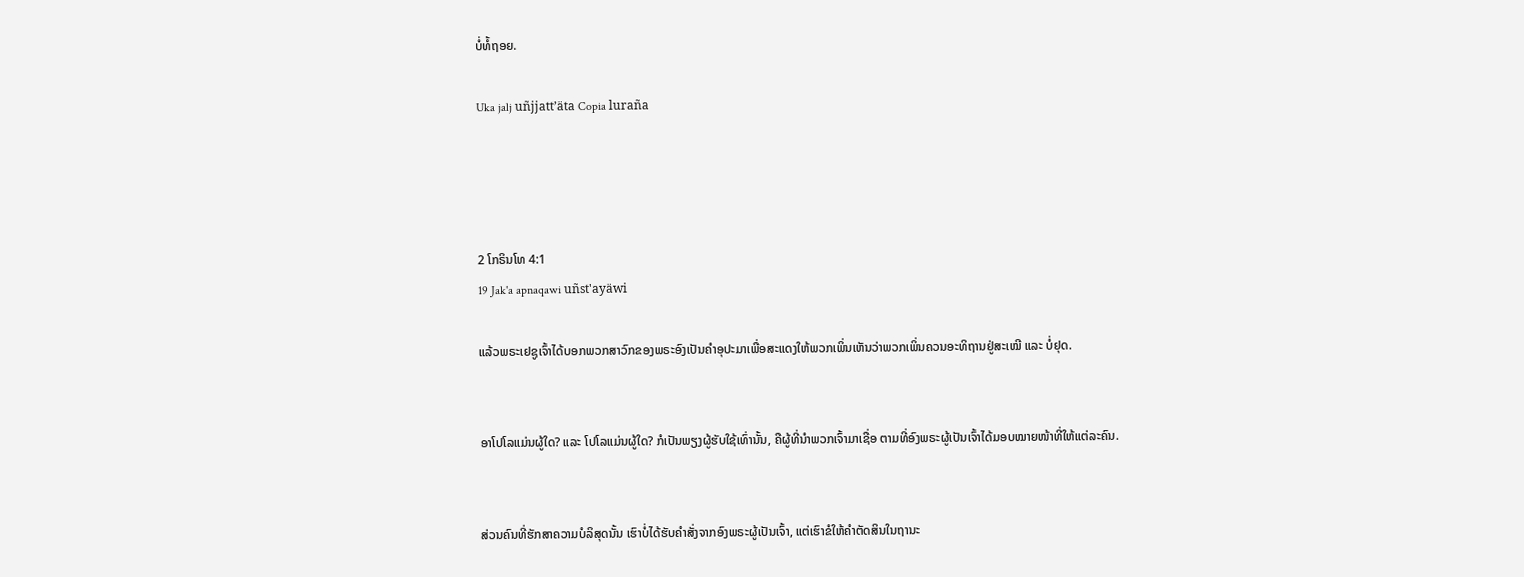ບໍ່ທໍ້ຖອຍ.

Uka jalj uñjjattʼäta Copia luraña




2 ໂກຣິນໂທ 4:1
19 Jak'a apnaqawi uñst'ayäwi

ແລ້ວພຣະເຢຊູເຈົ້າໄດ້ບອກພວກສາວົກຂອງພຣະອົງເປັນຄຳອຸປະມາເພື່ອສະແດງໃຫ້ພວກເພິ່ນເຫັນວ່າພວກເພິ່ນຄວນອະທິຖານຢູ່ສະເໝີ ແລະ ບໍ່ຢຸດ.


ອາໂປໂລແມ່ນຜູ້ໃດ? ແລະ ໂປໂລແມ່ນຜູ້ໃດ? ກໍເປັນພຽງຜູ້ຮັບໃຊ້ເທົ່ານັ້ນ, ຄືຜູ້ທີ່ນຳພວກເຈົ້າມາເຊື່ອ ຕາມທີ່ອົງພຣະຜູ້ເປັນເຈົ້າໄດ້ມອບໝາຍໜ້າທີ່ໃຫ້ແຕ່ລະຄົນ.


ສ່ວນຄົນທີ່ຮັກສາຄວາມບໍລິສຸດນັ້ນ ເຮົາບໍ່ໄດ້ຮັບຄຳສັ່ງຈາກອົງພຣະຜູ້ເປັນເຈົ້າ, ແຕ່ເຮົາຂໍໃຫ້ຄຳຕັດສິນໃນຖານະ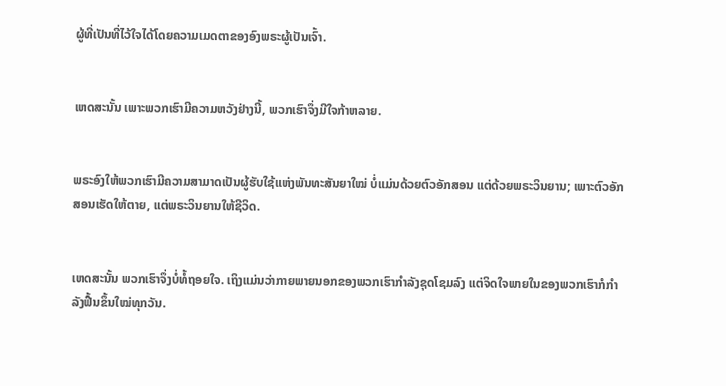ຜູ້ທີ່ເປັນທີ່ໄວ້ໃຈໄດ້ໂດຍຄວາມເມດຕາຂອງອົງພຣະຜູ້ເປັນເຈົ້າ.


ເຫດສະນັ້ນ ເພາະພວກເຮົາມີຄວາມຫວັງຢ່າງນີ້, ພວກເຮົາຈຶ່ງມີໃຈກ້າຫລາຍ.


ພຣະອົງໃຫ້ພວກເຮົາມີຄວາມສາມາດເປັນຜູ້ຮັບໃຊ້ແຫ່ງພັນທະສັນຍາໃໝ່ ບໍ່ແມ່ນດ້ວຍຕົວອັກສອນ ແຕ່ດ້ວຍພຣະວິນຍານ; ເພາະຕົວອັກສອນເຮັດໃຫ້ຕາຍ, ແຕ່ພຣະວິນຍານໃຫ້ຊີວິດ.


ເຫດສະນັ້ນ ພວກເຮົາຈຶ່ງບໍ່ທໍ້ຖອຍໃຈ. ເຖິງແມ່ນວ່າກາຍພາຍນອກຂອງພວກເຮົາກຳລັງຊຸດໂຊມລົງ ແຕ່ຈິດໃຈພາຍໃນຂອງພວກເຮົາກໍກຳລັງຟື້ນຂຶ້ນໃໝ່ທຸກວັນ.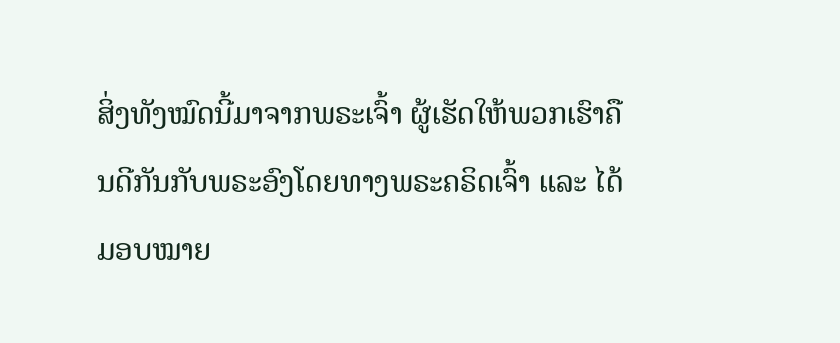ສິ່ງທັງໝົດນີ້ມາຈາກພຣະເຈົ້າ ຜູ້ເຮັດໃຫ້ພວກເຮົາຄືນດີກັນກັບພຣະອົງໂດຍທາງພຣະຄຣິດເຈົ້າ ແລະ ໄດ້ມອບໝາຍ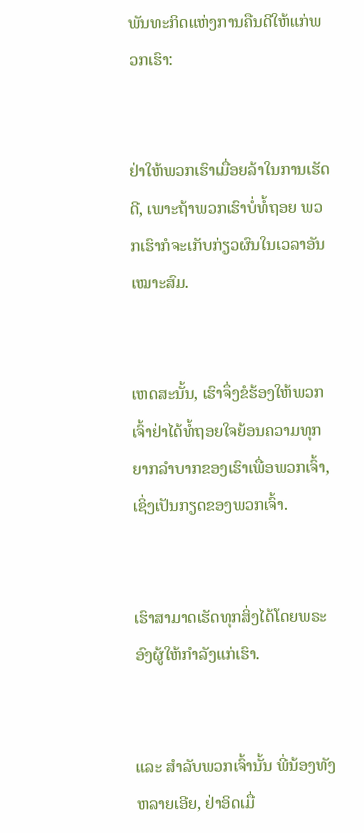ພັນທະກິດແຫ່ງການຄືນດີໃຫ້ແກ່ພວກເຮົາ:


ຢ່າໃຫ້ພວກເຮົາເມື່ອຍລ້າໃນການເຮັດດີ, ເພາະຖ້າພວກເຮົາບໍ່ທໍ້ຖອຍ ພວກເຮົາກໍຈະເກັບກ່ຽວຜົນໃນເວລາອັນເໝາະສົມ.


ເຫດສະນັ້ນ, ເຮົາຈຶ່ງຂໍຮ້ອງໃຫ້ພວກເຈົ້າຢ່າໄດ້ທໍ້ຖອຍໃຈຍ້ອນຄວາມທຸກຍາກລໍາບາກຂອງເຮົາເພື່ອພວກເຈົ້າ, ເຊິ່ງເປັນກຽດຂອງພວກເຈົ້າ.


ເຮົາສາມາດເຮັດທຸກສິ່ງໄດ້ໂດຍພຣະອົງຜູ້ໃຫ້ກຳລັງແກ່ເຮົາ.


ແລະ ສຳລັບພວກເຈົ້ານັ້ນ ພີ່ນ້ອງທັງຫລາຍເອີຍ, ຢ່າອິດເມື່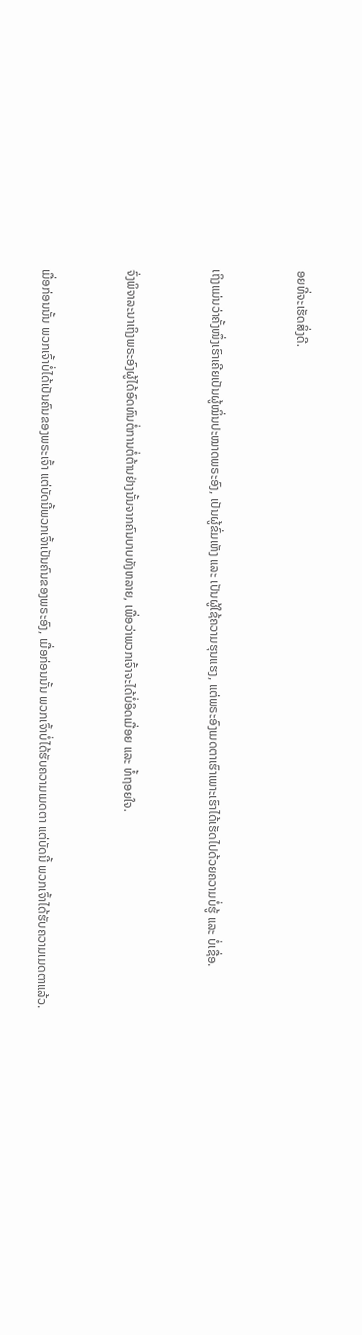ອຍທີ່ຈະເຮັດສິ່ງດີ.


ເຖິງແມ່ນວ່າຄັ້ງໜຶ່ງເຮົາເຄີຍເປັນຜູ້ໝິ່ນປະໝາດພຣະອົງ, ເປັນຜູ້ຂົ່ມເຫັງ ແລະ ເປັນຜູ້ໃຊ້ຄວາມຮຸນແຮງ, ແຕ່ພຣະອົງເມດຕາເຮົາເພາະເຮົາໄດ້ເຮັດໄປດ້ວຍຄວາມບໍ່ຮູ້ ແລະ ບໍ່ເຊື່ອ.


ຈົ່ງພິຈາລະນາເຖິງພຣະອົງຜູ້ໄດ້ອົດທົນຕໍ່ການຕໍ່ຕ້ານຢ່າງນັ້ນຈາກຄົນບາບທັງຫລາຍ, ເພື່ອວ່າພວກເຈົ້າຈະໄດ້ບໍ່ອິດເມື່ອຍ ແລະ ທໍ້ຖອຍໃຈ.


ເມື່ອກ່ອນນັ້ນ ພວກເຈົ້າບໍ່ໄດ້ເປັນຄົນຂອງພຣະເຈົ້າ ແຕ່ບັດນີ້ພວກເຈົ້າເປັນຄົນຂອງພຣະອົງ, ເມື່ອກ່ອນນັ້ນ ພວກເຈົ້າບໍ່ໄດ້ຮັບຄວາມເມດຕາ ແຕ່ບັດນີ້ ພວກເຈົ້າໄດ້ຮັບຄວາມເມດຕາແລ້ວ.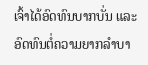ເຈົ້າໄດ້ອົດທົນບາກບັ່ນ ແລະ ອົດທົນຕໍ່ຄວາມຍາກລໍາບາ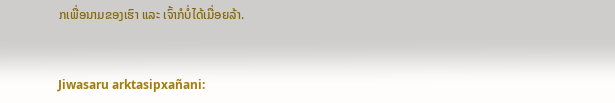ກເພື່ອນາມຂອງເຮົາ ແລະ ເຈົ້າກໍບໍ່ໄດ້ເມື່ອຍລ້າ.


Jiwasaru arktasipxañani: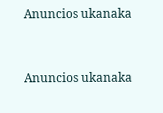Anuncios ukanaka


Anuncios ukanaka